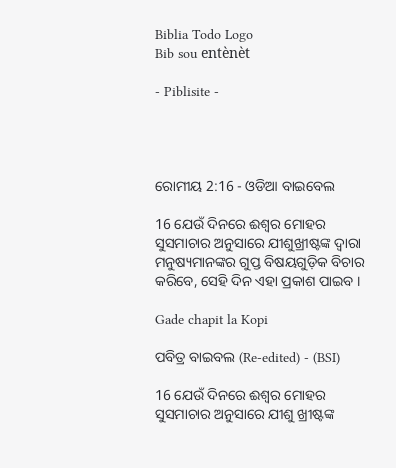Biblia Todo Logo
Bib sou entènèt

- Piblisite -




ରୋମୀୟ 2:16 - ଓଡିଆ ବାଇବେଲ

16 ଯେଉଁ ଦିନରେ ଈଶ୍ୱର ମୋହର ସୁସମାଚାର ଅନୁସାରେ ଯୀଶୁଖ୍ରୀଷ୍ଟଙ୍କ ଦ୍ୱାରା ମନୁଷ୍ୟମାନଙ୍କର ଗୁପ୍ତ ବିଷୟଗୁଡ଼ିକ ବିଚାର କରିବେ, ସେହି ଦିନ ଏହା ପ୍ରକାଶ ପାଇବ ।

Gade chapit la Kopi

ପବିତ୍ର ବାଇବଲ (Re-edited) - (BSI)

16 ଯେଉଁ ଦିନରେ ଈଶ୍ଵର ମୋହର ସୁସମାଚାର ଅନୁସାରେ ଯୀଶୁ ଖ୍ରୀଷ୍ଟଙ୍କ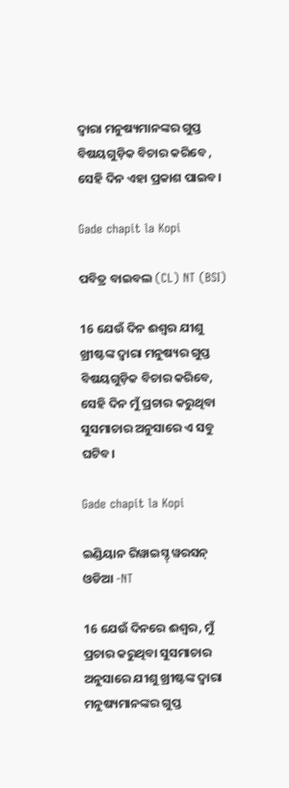ଦ୍ଵାରା ମନୁଷ୍ୟମାନଙ୍କର ଗୁପ୍ତ ବିଷୟଗୁଡ଼ିକ ବିଚାର କରିବେ , ସେହି ଦିନ ଏହା ପ୍ରକାଶ ପାଇବ।

Gade chapit la Kopi

ପବିତ୍ର ବାଇବଲ (CL) NT (BSI)

16 ଯେଉଁ ଦିନ ଈଶ୍ୱର ଯୀଶୁ ଖ୍ରୀଷ୍ଟଙ୍କ ଦ୍ୱାରା ମନୁଷ୍ୟର ଗୁପ୍ତ ବିଷୟଗୁଡ଼ିକ ବିଚାର କରିବେ, ସେହି ଦିନ ମୁଁ ପ୍ରଚାର କରୁଥିବା ସୁସମାଚାର ଅନୁସାରେ ଏ ସବୁ ଘଟିବ।

Gade chapit la Kopi

ଇଣ୍ଡିୟାନ ରିୱାଇସ୍ଡ୍ ୱରସନ୍ ଓଡିଆ -NT

16 ଯେଉଁ ଦିନରେ ଈଶ୍ବର, ମୁଁ ପ୍ରଚାର କରୁଥିବା ସୁସମାଚାର ଅନୁସାରେ ଯୀଶୁ ଖ୍ରୀଷ୍ଟଙ୍କ ଦ୍ୱାରା ମନୁଷ୍ୟମାନଙ୍କର ଗୁପ୍ତ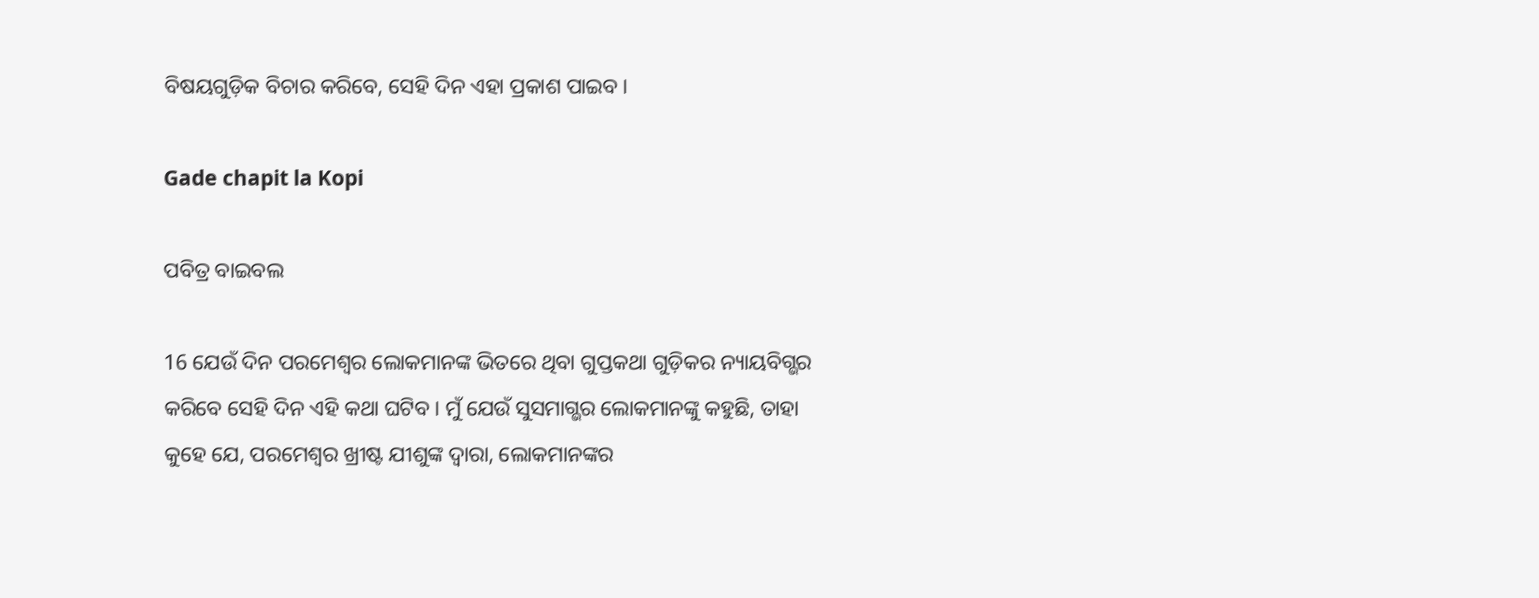ବିଷୟଗୁଡ଼ିକ ବିଚାର କରିବେ, ସେହି ଦିନ ଏହା ପ୍ରକାଶ ପାଇବ।

Gade chapit la Kopi

ପବିତ୍ର ବାଇବଲ

16 ଯେଉଁ ଦିନ ପରମେଶ୍ୱର ଲୋକମାନଙ୍କ ଭିତରେ ଥିବା ଗୁପ୍ତକଥା ଗୁଡ଼ିକର ନ୍ୟାୟବିଗ୍ଭର କରିବେ ସେହି ଦିନ ଏହି କଥା ଘଟିବ। ମୁଁ ଯେଉଁ ସୁସମାଗ୍ଭର ଲୋକମାନଙ୍କୁ କହୁଛି, ତାହା କୁହେ ଯେ, ପରମେଶ୍ୱର ଖ୍ରୀଷ୍ଟ ଯୀଶୁଙ୍କ ଦ୍ୱାରା, ଲୋକମାନଙ୍କର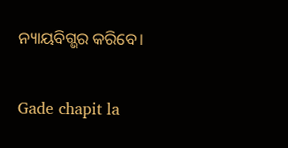ନ୍ୟାୟବିଗ୍ଭର କରିବେ।

Gade chapit la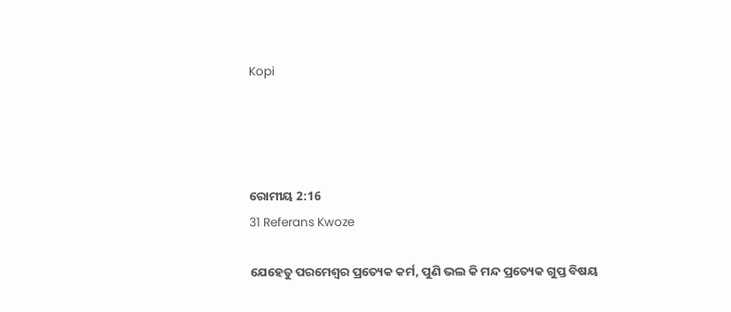Kopi




ରୋମୀୟ 2:16
31 Referans Kwoze

ଯେହେତୁ ପରମେଶ୍ୱର ପ୍ରତ୍ୟେକ କର୍ମ, ପୁଣି ଭଲ କି ମନ୍ଦ ପ୍ରତ୍ୟେକ ଗୁପ୍ତ ବିଷୟ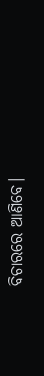ବିଚାରରେ ଆଣିବେ।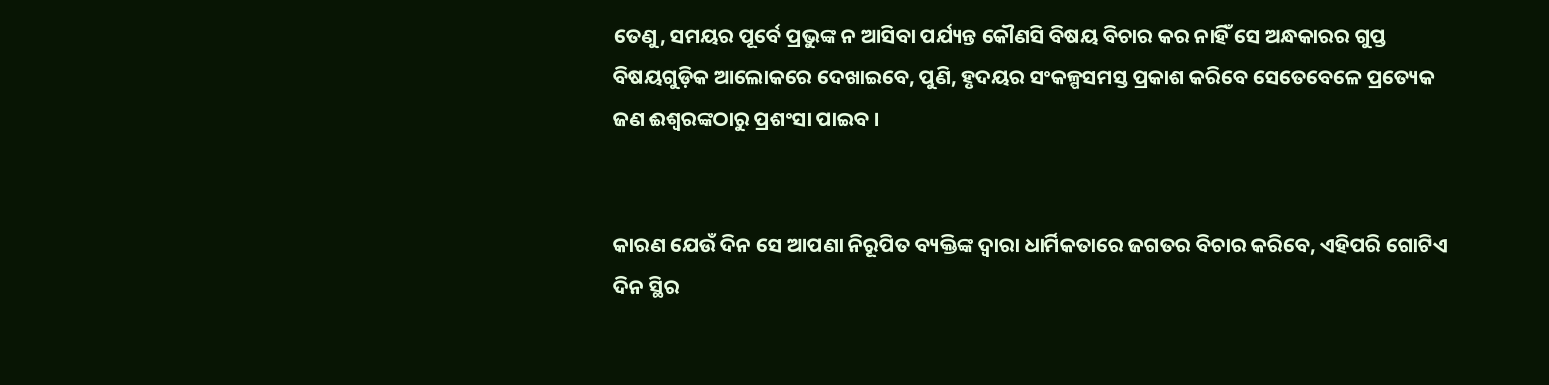ତେଣୁ, ସମୟର ପୂର୍ବେ ପ୍ରଭୁଙ୍କ ନ ଆସିବା ପର୍ଯ୍ୟନ୍ତ କୌଣସି ବିଷୟ ବିଚାର କର ନାହିଁ ସେ ଅନ୍ଧକାରର ଗୁପ୍ତ ବିଷୟଗୁଡ଼ିକ ଆଲୋକରେ ଦେଖାଇବେ, ପୁଣି, ହୃଦୟର ସଂକଳ୍ପସମସ୍ତ ପ୍ରକାଶ କରିବେ ସେତେବେଳେ ପ୍ରତ୍ୟେକ ଜଣ ଈଶ୍ୱରଙ୍କଠାରୁ ପ୍ରଶଂସା ପାଇବ ।


କାରଣ ଯେଉଁ ଦିନ ସେ ଆପଣା ନିରୂପିତ ବ୍ୟକ୍ତିଙ୍କ ଦ୍ୱାରା ଧାର୍ମିକତାରେ ଜଗତର ବିଚାର କରିବେ, ଏହିପରି ଗୋଟିଏ ଦିନ ସ୍ଥିର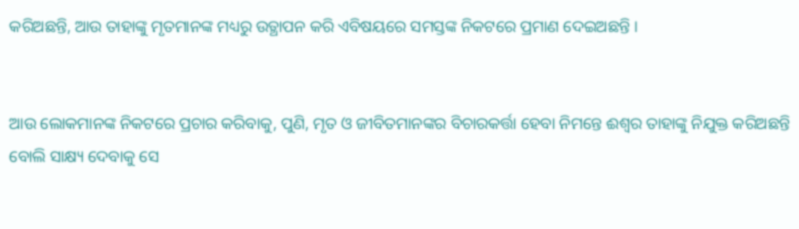କରିଅଛନ୍ତି, ଆଉ ତାହାଙ୍କୁ ମୃତମାନଙ୍କ ମଧ୍ୟରୁ ଉତ୍ଥାପନ କରି ଏବିଷୟରେ ସମସ୍ତଙ୍କ ନିକଟରେ ପ୍ରମାଣ ଦେଇଅଛନ୍ତି ।


ଆଉ ଲୋକମାନଙ୍କ ନିକଟରେ ପ୍ରଚାର କରିବାକୁ, ପୁଣି, ମୃତ ଓ ଜୀବିତମାନଙ୍କର ବିଚାରକର୍ତ୍ତା ହେବା ନିମନ୍ତେ ଈଶ୍ୱର ତାହାଙ୍କୁ ନିଯୁକ୍ତ କରିଅଛନ୍ତି ବୋଲି ସାକ୍ଷ୍ୟ ଦେବାକୁ ସେ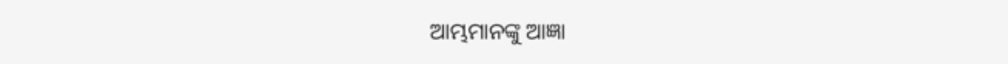ଆମ୍ଭମାନଙ୍କୁ ଆଜ୍ଞା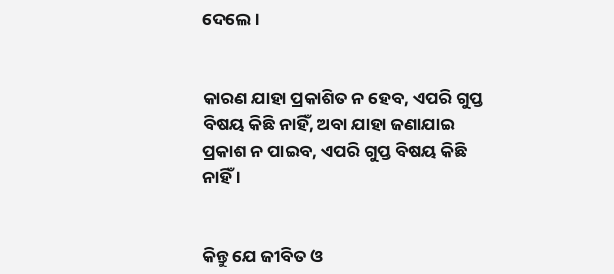ଦେଲେ ।


କାରଣ ଯାହା ପ୍ରକାଶିତ ନ ହେବ, ଏପରି ଗୁପ୍ତ ବିଷୟ କିଛି ନାହିଁ, ଅବା ଯାହା ଜଣାଯାଇ ପ୍ରକାଶ ନ ପାଇବ, ଏପରି ଗୁପ୍ତ ବିଷୟ କିଛି ନାହିଁ ।


କିନ୍ତୁ ଯେ ଜୀବିତ ଓ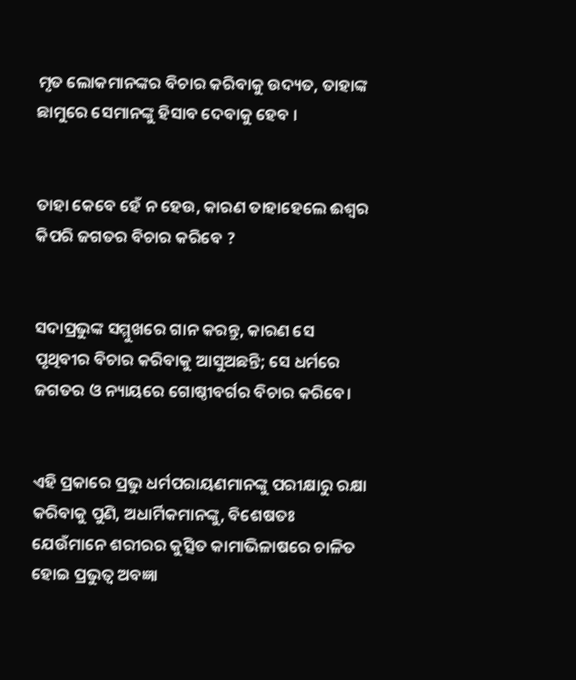ମୃତ ଲୋକମାନଙ୍କର ବିଚାର କରିବାକୁ ଉଦ୍ୟତ, ତାହାଙ୍କ ଛାମୁରେ ସେମାନଙ୍କୁ ହିସାବ ଦେବାକୁ ହେବ ।


ତାହା କେବେ ହେଁ ନ ହେଉ, କାରଣ ତାହାହେଲେ ଈଶ୍ୱର କିପରି ଜଗତର ବିଚାର କରିବେ ?


ସଦାପ୍ରଭୁଙ୍କ ସମ୍ମୁଖରେ ଗାନ କରନ୍ତୁ, କାରଣ ସେ ପୃଥିବୀର ବିଚାର କରିବାକୁ ଆସୁଅଛନ୍ତି; ସେ ଧର୍ମରେ ଜଗତର ଓ ନ୍ୟାୟରେ ଗୋଷ୍ଠୀବର୍ଗର ବିଚାର କରିବେ।


ଏହି ପ୍ରକାରେ ପ୍ରଭୁ ଧର୍ମପରାୟଣମାନଙ୍କୁ ପରୀକ୍ଷାରୁ ରକ୍ଷା କରିବାକୁ ପୁଣି, ଅଧାର୍ମିକମାନଙ୍କୁ, ବିଶେଷତଃ ଯେଉଁମାନେ ଶରୀରର କୁତ୍ସିତ କାମାଭିଳାଷରେ ଚାଳିତ ହୋଇ ପ୍ରଭୁତ୍ୱ ଅବଜ୍ଞା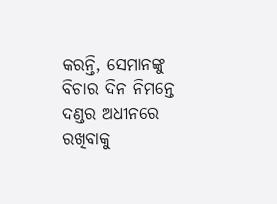କରନ୍ତି, ସେମାନଙ୍କୁ ବିଚାର ଦିନ ନିମନ୍ତେ ଦଣ୍ଡର ଅଧୀନରେ ରଖିବାକୁ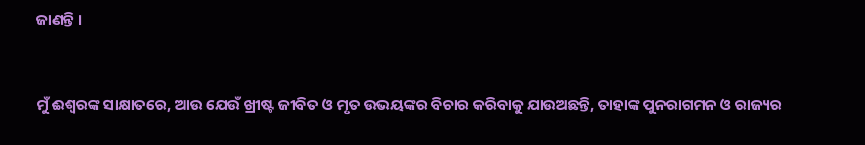ଜାଣନ୍ତି ।


ମୁଁ ଈଶ୍ୱରଙ୍କ ସାକ୍ଷାତରେ, ଆଉ ଯେଉଁ ଖ୍ରୀଷ୍ଟ ଜୀବିତ ଓ ମୃତ ଉଭୟଙ୍କର ବିଚାର କରିବାକୁ ଯାଉଅଛନ୍ତି, ତାହାଙ୍କ ପୁନରାଗମନ ଓ ରାଜ୍ୟର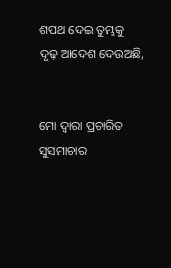ଶପଥ ଦେଇ ତୁମ୍ଭକୁ ଦୃଢ଼ ଆଦେଶ ଦେଉଅଛି,


ମୋ ଦ୍ୱାରା ପ୍ରଚାରିତ ସୁସମାଚାର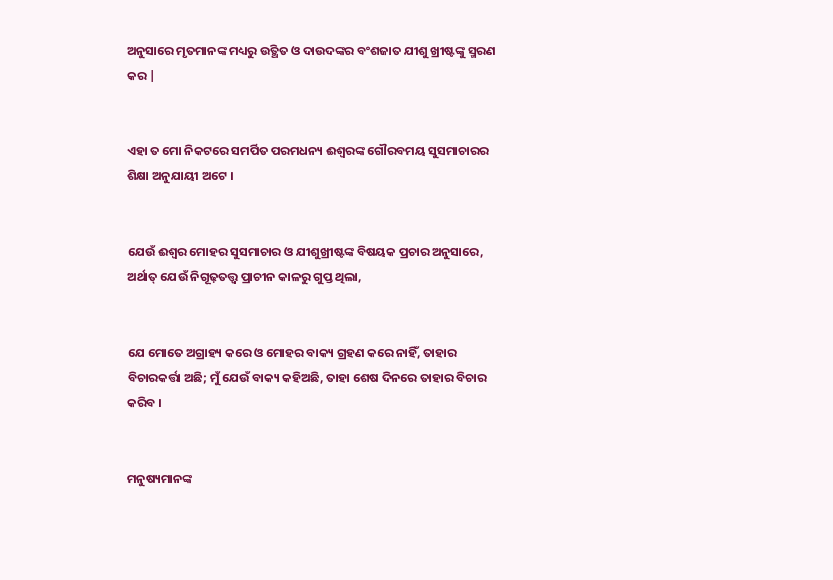ଅନୁସାରେ ମୃତମାନଙ୍କ ମଧ୍ୟରୁ ଉତ୍ଥିତ ଓ ଦାଉଦଙ୍କର ବଂଶଜାତ ଯୀଶୁ ଖ୍ରୀଷ୍ଟଙ୍କୁ ସ୍ମରଣ କର |


ଏହା ତ ମୋ ନିକଟରେ ସମର୍ପିତ ପରମଧନ୍ୟ ଈଶ୍ୱରଙ୍କ ଗୌରବମୟ ସୁସମାଚାରର ଶିକ୍ଷା ଅନୁଯାୟୀ ଅଟେ ।


ଯେଉଁ ଈଶ୍ୱର ମୋହର ସୁସମାଚାର ଓ ଯୀଶୁଖ୍ରୀଷ୍ଟଙ୍କ ବିଷୟକ ପ୍ରଚାର ଅନୁସାରେ, ଅର୍ଥାତ୍‍ ଯେଉଁ ନିଗୂଢ଼ତତ୍ତ୍ୱ ପ୍ରାଚୀନ କାଳରୁ ଗୁପ୍ତ ଥିଲା,


ଯେ ମୋତେ ଅଗ୍ରାହ୍ୟ କରେ ଓ ମୋହର ବାକ୍ୟ ଗ୍ରହଣ କରେ ନାହିଁ, ତାହାର ବିଚାରକର୍ତ୍ତା ଅଛି; ମୁଁ ଯେଉଁ ବାକ୍ୟ କହିଅଛି, ତାହା ଶେଷ ଦିନରେ ତାହାର ବିଚାର କରିବ ।


ମନୁଷ୍ୟମାନଙ୍କ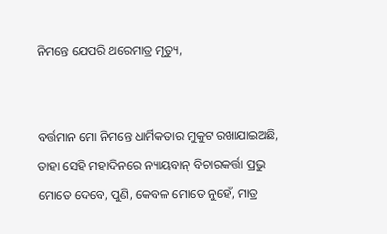ନିମନ୍ତେ ଯେପରି ଥରେମାତ୍ର ମୃତ୍ୟୁ,


ବର୍ତ୍ତମାନ ମୋ ନିମନ୍ତେ ଧାର୍ମିକତାର ମୁକୁଟ ରଖାଯାଇଅଛି, ତାହା ସେହି ମହାଦିନରେ ନ୍ୟାୟବାନ୍ ବିଚାରକର୍ତ୍ତା ପ୍ରଭୁ ମୋତେ ଦେବେ, ପୁଣି, କେବଳ ମୋତେ ନୁହେଁ, ମାତ୍ର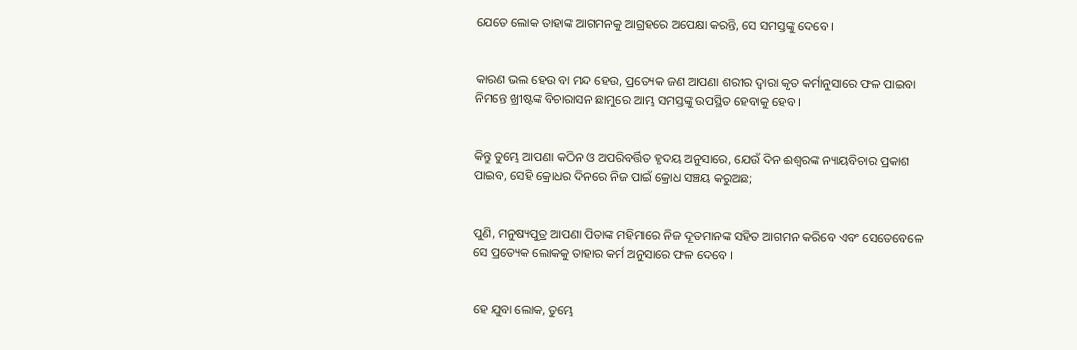ଯେତେ ଲୋକ ତାହାଙ୍କ ଆଗମନକୁ ଆଗ୍ରହରେ ଅପେକ୍ଷା କରନ୍ତି, ସେ ସମସ୍ତଙ୍କୁ ଦେବେ ।


କାରଣ ଭଲ ହେଉ ବା ମନ୍ଦ ହେଉ, ପ୍ରତ୍ୟେକ ଜଣ ଆପଣା ଶରୀର ଦ୍ୱାରା କୃତ କର୍ମାନୁସାରେ ଫଳ ପାଇବା ନିମନ୍ତେ ଖ୍ରୀଷ୍ଟଙ୍କ ବିଚାରାସନ ଛାମୁରେ ଆମ୍ଭ ସମସ୍ତଙ୍କୁ ଉପସ୍ଥିତ ହେବାକୁ ହେବ ।


କିନ୍ତୁ ତୁମ୍ଭେ ଆପଣା କଠିନ ଓ ଅପରିବର୍ତ୍ତିତ ହୃଦୟ ଅନୁସାରେ, ଯେଉଁ ଦିନ ଈଶ୍ୱରଙ୍କ ନ୍ୟାୟବିଚାର ପ୍ରକାଶ ପାଇବ, ସେହି କ୍ରୋଧର ଦିନରେ ନିଜ ପାଇଁ କ୍ରୋଧ ସଞ୍ଚୟ କରୁଅଛ;


ପୁଣି, ମନୁଷ୍ୟପୁତ୍ର ଆପଣା ପିତାଙ୍କ ମହିମାରେ ନିଜ ଦୂତମାନଙ୍କ ସହିତ ଆଗମନ କରିବେ ଏବଂ ସେତେବେଳେ ସେ ପ୍ରତ୍ୟେକ ଲୋକକୁ ତାହାର କର୍ମ ଅନୁସାରେ ଫଳ ଦେବେ ।


ହେ ଯୁବା ଲୋକ, ତୁମ୍ଭେ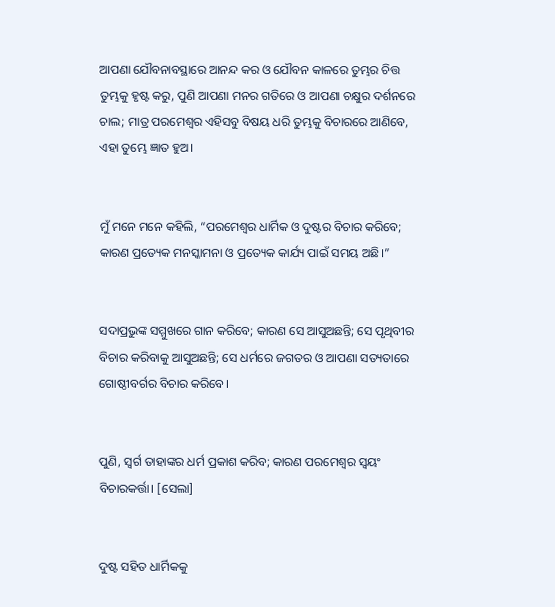ଆପଣା ଯୌବନାବସ୍ଥାରେ ଆନନ୍ଦ କର ଓ ଯୌବନ କାଳରେ ତୁମ୍ଭର ଚିତ୍ତ ତୁମ୍ଭକୁ ହୃଷ୍ଟ କରୁ, ପୁଣି ଆପଣା ମନର ଗତିରେ ଓ ଆପଣା ଚକ୍ଷୁର ଦର୍ଶନରେ ଚାଲ; ମାତ୍ର ପରମେଶ୍ୱର ଏହିସବୁ ବିଷୟ ଧରି ତୁମ୍ଭକୁ ବିଚାରରେ ଆଣିବେ, ଏହା ତୁମ୍ଭେ ଜ୍ଞାତ ହୁଅ।


ମୁଁ ମନେ ମନେ କହିଲି, “ପରମେଶ୍ୱର ଧାର୍ମିକ ଓ ଦୁଷ୍ଟର ବିଚାର କରିବେ; କାରଣ ପ୍ରତ୍ୟେକ ମନସ୍କାମନା ଓ ପ୍ରତ୍ୟେକ କାର୍ଯ୍ୟ ପାଇଁ ସମୟ ଅଛି।”


ସଦାପ୍ରଭୁଙ୍କ ସମ୍ମୁଖରେ ଗାନ କରିବେ; କାରଣ ସେ ଆସୁଅଛନ୍ତି; ସେ ପୃଥିବୀର ବିଚାର କରିବାକୁ ଆସୁଅଛନ୍ତି; ସେ ଧର୍ମରେ ଜଗତର ଓ ଆପଣା ସତ୍ୟତାରେ ଗୋଷ୍ଠୀବର୍ଗର ବିଚାର କରିବେ।


ପୁଣି, ସ୍ୱର୍ଗ ତାହାଙ୍କର ଧର୍ମ ପ୍ରକାଶ କରିବ; କାରଣ ପରମେଶ୍ୱର ସ୍ୱୟଂ ବିଚାରକର୍ତ୍ତା। [ସେଲା]


ଦୁଷ୍ଟ ସହିତ ଧାର୍ମିକକୁ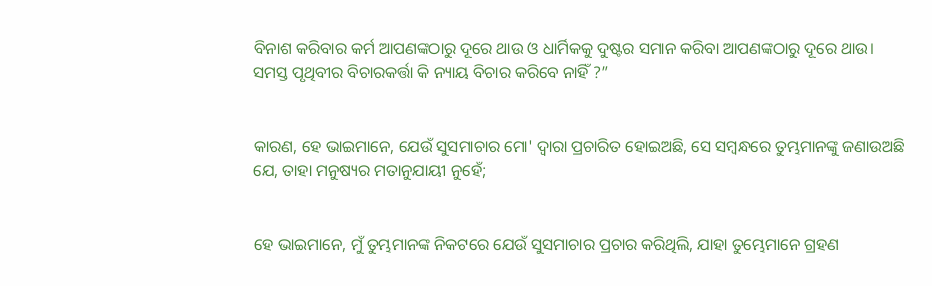ବିନାଶ କରିବାର କର୍ମ ଆପଣଙ୍କଠାରୁ ଦୂରେ ଥାଉ ଓ ଧାର୍ମିକକୁ ଦୁଷ୍ଟର ସମାନ କରିବା ଆପଣଙ୍କଠାରୁ ଦୂରେ ଥାଉ। ସମସ୍ତ ପୃଥିବୀର ବିଚାରକର୍ତ୍ତା କି ନ୍ୟାୟ ବିଚାର କରିବେ ନାହିଁ ?”


କାରଣ, ହେ ଭାଇମାନେ, ଯେଉଁ ସୁସମାଚାର ମୋ' ଦ୍ୱାରା ପ୍ରଚାରିତ ହୋଇଅଛି, ସେ ସମ୍ବନ୍ଧରେ ତୁମ୍ଭମାନଙ୍କୁ ଜଣାଉଅଛି ଯେ, ତାହା ମନୁଷ୍ୟର ମତାନୁଯାୟୀ ନୁହେଁ;


ହେ ଭାଇମାନେ, ମୁଁ ତୁମ୍ଭମାନଙ୍କ ନିକଟରେ ଯେଉଁ ସୁସମାଚାର ପ୍ରଚାର କରିଥିଲି, ଯାହା ତୁମ୍ଭେମାନେ ଗ୍ରହଣ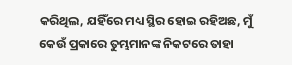କରିଥିଲ, ଯହିଁରେ ମଧ୍ୟ ସ୍ଥିର ହୋଇ ରହିଅଛ, ମୁଁ କେଉଁ ପ୍ରକାରେ ତୁମ୍ଭମାନଙ୍କ ନିକଟରେ ତାହା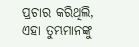ପ୍ରଚାର କରିଥିଲି, ଏହା ତୁମ୍ଭମାନଙ୍କୁ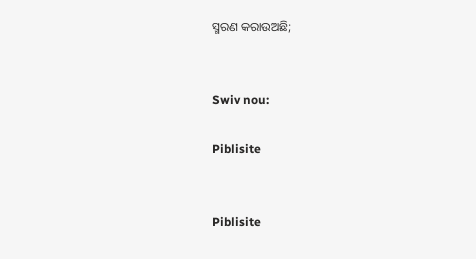ସ୍ମରଣ କରାଉଅଛି;


Swiv nou:

Piblisite


Piblisite